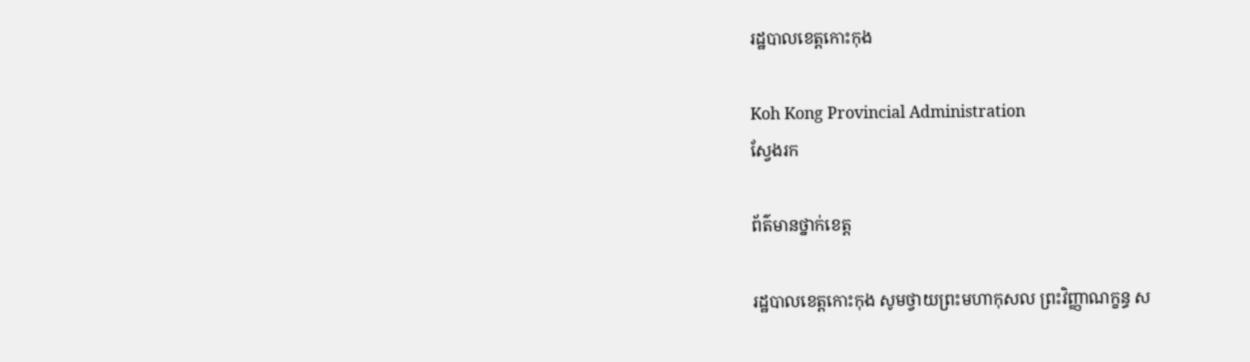រដ្ឋបាលខេត្តកោះកុង

Koh Kong Provincial Administration
ស្វែងរក

ព័ត៌មានថ្នាក់ខេត្ត

រដ្ឋបាលខេត្តកោះកុង សូមថ្វាយព្រះមហាកុសល ព្រះវិញ្ញាណក្ខន្ធ ស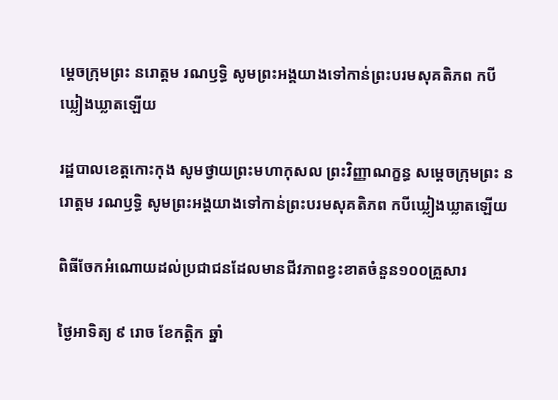ម្តេចក្រុមព្រះ នរោត្តម រណឫទ្ធិ សូមព្រះអង្គយាងទៅកាន់ព្រះបរមសុគតិភព កបីឃ្លៀងឃ្លាតឡើយ

រដ្ឋបាលខេត្តកោះកុង សូមថ្វាយព្រះមហាកុសល ព្រះវិញ្ញាណក្ខន្ធ សម្តេចក្រុមព្រះ នរោត្តម រណឫទ្ធិ សូមព្រះអង្គយាងទៅកាន់ព្រះបរមសុគតិភព កបីឃ្លៀងឃ្លាតឡើយ

ពិធីចែកអំណោយដល់ប្រជាជនដែលមានជីវភាពខ្វះខាតចំនួន១០០គ្រួសារ

ថ្ងៃអាទិត្យ ៩ រោច ខែកត្តិក ឆ្នាំ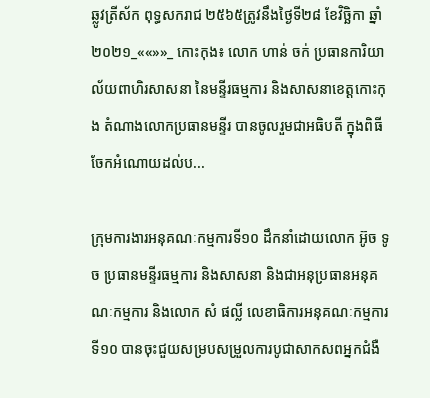ឆ្លូវត្រីស័ក ពុទ្ធសករាជ ២៥៦៥ត្រូវនឹងថ្ងៃទី២៨ ខែវិច្ឆិកា ឆ្នាំ២០២១_««»»_ កោះកុង៖ លោក ហាន់ ចក់ ប្រធានការិយាល័យពាហិរសាសនា នៃមន្ទីរធម្មការ និងសាសនាខេត្តកោះកុង តំណាងលោកប្រធានមន្ទីរ បានចូលរួមជាអធិបតី ក្នុងពិធីចែកអំណោយដល់ប...

ក្រុមការងារអនុគណៈកម្មការទី១០ ដឹកនាំដោយលោក អ៊ូច ទូច ប្រធានមន្ទីរធម្មការ និងសាសនា និងជាអនុប្រធានអនុគណៈកម្មការ និងលោក សំ ផល្លី លេខាធិការអនុគណៈកម្មការទី១០ បានចុះជួយសម្របសម្រួលការបូជាសាកសពអ្នកជំងឺ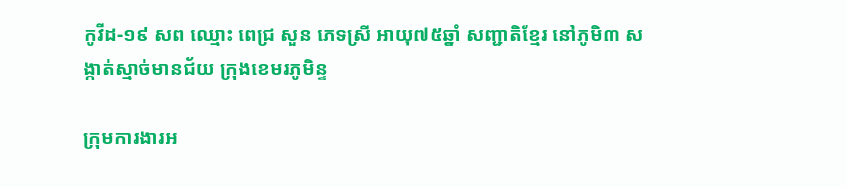កូវីដ-១៩ សព ឈ្មោះ ពេជ្រ សួន ភេទស្រី អាយុ៧៥ឆ្នាំ សញ្ជាតិខ្មែរ នៅភូមិ៣ សង្កាត់ស្មាច់មានជ័យ ក្រុងខេមរភូមិន្ទ

ក្រុមការងារអ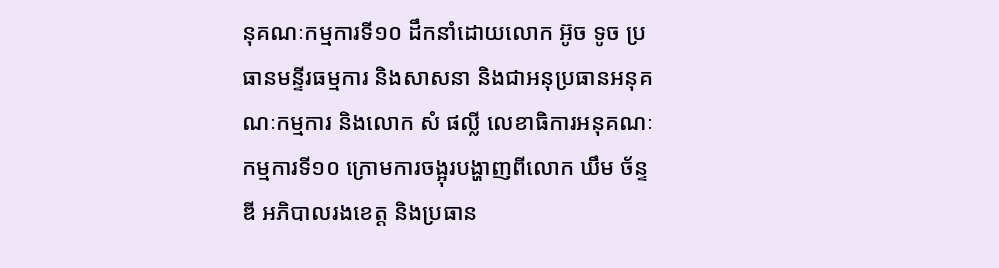នុគណៈកម្មការទី១០ ដឹកនាំដោយលោក អ៊ូច ទូច ប្រធានមន្ទីរធម្មការ និងសាសនា និងជាអនុប្រធានអនុគណៈកម្មការ និងលោក សំ ផល្លី លេខាធិការអនុគណៈកម្មការទី១០ ក្រោមការចង្អុរបង្ហាញពីលោក ឃឹម ច័ន្ទឌី អភិបាលរងខេត្ត និងប្រធាន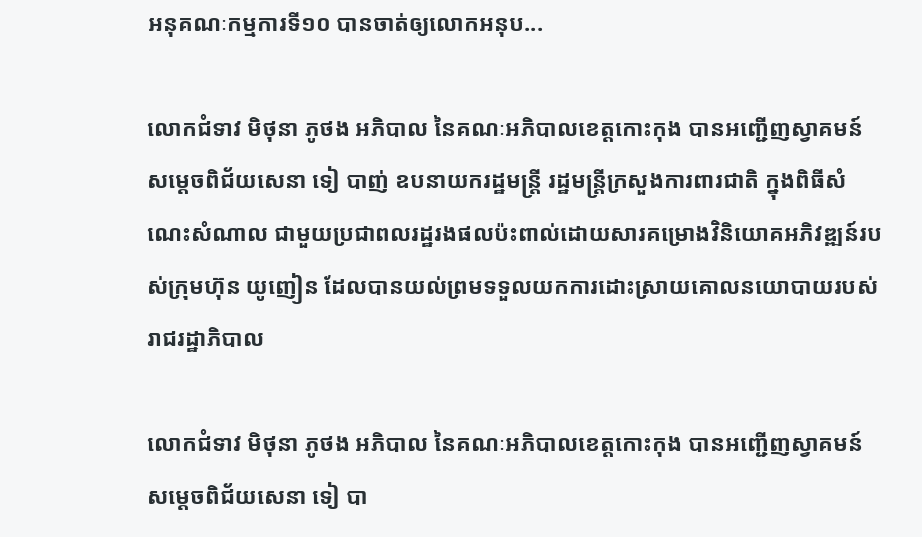អនុគណៈកម្មការទី១០ បានចាត់ឲ្យលោកអនុប...

លោកជំទាវ មិថុនា ភូថង អភិបាល នៃគណៈអភិបាលខេត្តកោះកុង បានអញ្ជើញស្វាគមន៍ សម្តេចពិជ័យសេនា ទៀ បាញ់ ឧបនាយករដ្ឋមន្ត្រី រដ្ឋមន្ត្រីក្រសួងការពារជាតិ ក្នុងពិធីសំណេះសំណាល ជាមួយប្រជាពលរដ្ឋរងផលប៉ះពាល់ដោយសារគម្រោងវិនិយោគអភិវឌ្ឍន៍របស់ក្រុមហ៊ុន យូញៀន ដែលបានយល់ព្រមទទួលយកការដោះស្រាយគោលនយោបាយរបស់រាជរដ្ឋាភិបាល

លោកជំទាវ មិថុនា ភូថង អភិបាល នៃគណៈអភិបាលខេត្តកោះកុង បានអញ្ជើញស្វាគមន៍ សម្តេចពិជ័យសេនា ទៀ បា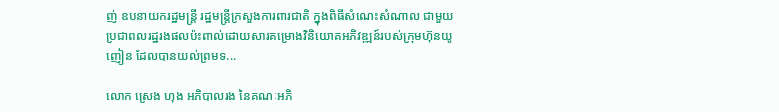ញ់ ឧបនាយករដ្ឋមន្ត្រី រដ្ឋមន្ត្រីក្រសួងការពារជាតិ ក្នុងពិធីសំណេះសំណាល ជាមួយប្រជាពលរដ្ឋរងផលប៉ះពាល់ដោយសារគម្រោងវិនិយោគអភិវឌ្ឍន៍របស់ក្រុមហ៊ុនយូញៀន ដែលបានយល់ព្រមទ...

លោក ស្រេង ហុង អភិបាលរង នៃគណៈអភិ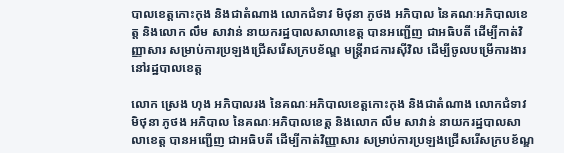បាលខេត្តកោះកុង និងជាតំណាង លោកជំទាវ មិថុនា ភូថង អភិបាល នៃគណៈអភិបាលខេត្ត និងលោក លឹម សាវាន់ នាយករដ្ឋបាលសាលាខេត្ត បានអញ្ជើញ ជាអធិបតី ដើម្បីកាត់វិញ្ញាសារ សម្រាប់ការប្រឡងជ្រើសរើសក្របខ័ណ្ឌ មន្ត្រីរាជការស៊ីវិល ដើម្បីចូលបម្រើការងារនៅរដ្ឋបាលខេត្ត

លោក ស្រេង ហុង អភិបាលរង នៃគណៈអភិបាលខេត្តកោះកុង និងជាតំណាង លោកជំទាវ មិថុនា ភូថង អភិបាល នៃគណៈអភិបាលខេត្ត និងលោក លឹម សាវាន់ នាយករដ្ឋបាលសាលាខេត្ត បានអញ្ជើញ ជាអធិបតី ដើម្បីកាត់វិញ្ញាសារ សម្រាប់ការប្រឡងជ្រើសរើសក្របខ័ណ្ឌ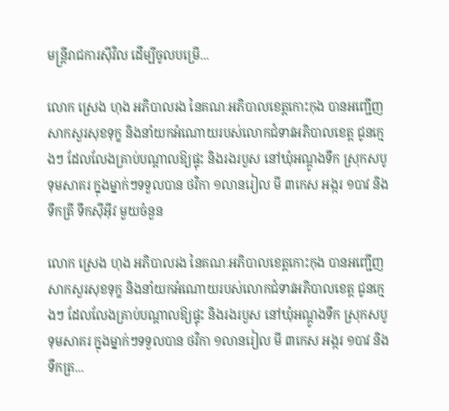មន្ត្រីរាជការស៊ីវិល ដើម្បីចូលបម្រើ...

លោក ស្រេង ហុង អភិបាលរង នៃគណៈអភិបាលខេត្តកោះកុង បានអញ្ជើញសាកសួរសុខទុក្ខ និងនាំយកអំណោយរបស់លោកជំទាវអភិបាលខេត្ត ជូនក្មេងៗ ដែលលែងគ្រាប់បណ្តាលឱ្យផ្ទុះ និងរងរបួស នៅឃុំអណ្ដូងទឹក ស្រុកសបូទុមសាគរ ក្នុងម្នាក់ៗទទួលបាន ថវិកា ១លានរៀល មី ៣កេស អង្ករ ១បាវ និងទឹកត្រី ទឹកស៊ីអ៊ីវ មួយចំនួន

លោក ស្រេង ហុង អភិបាលរង នៃគណៈអភិបាលខេត្តកោះកុង បានអញ្ជើញសាកសួរសុខទុក្ខ និងនាំយកអំណោយរបស់លោកជំទាវអភិបាលខេត្ត ជូនក្មេងៗ ដែលលែងគ្រាប់បណ្តាលឱ្យផ្ទុះ និងរងរបួស នៅឃុំអណ្ដូងទឹក ស្រុកសបូទុមសាគរ ក្នុងម្នាក់ៗទទួលបាន ថវិកា ១លានរៀល មី ៣កេស អង្ករ ១បាវ និងទឹកត្រ...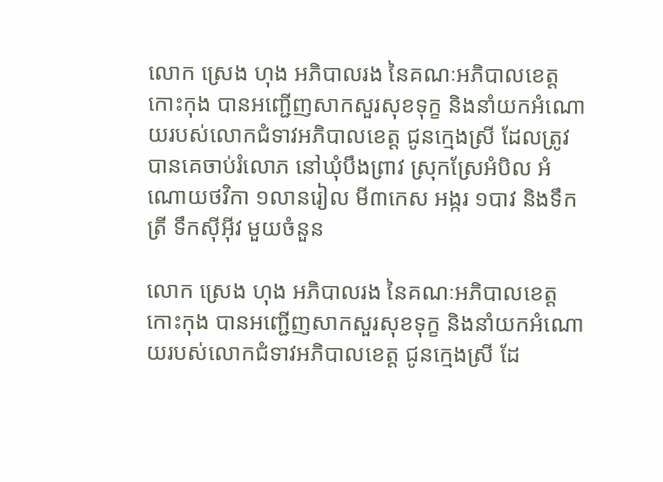លោក ស្រេង ហុង អភិបាលរង នៃគណៈអភិបាលខេត្តកោះកុង បានអញ្ជើញសាកសួរសុខទុក្ខ និងនាំយកអំណោយរបស់លោកជំទាវអភិបាលខេត្ត ជូនក្មេងស្រី ដែលត្រូវបានគេចាប់រំលោភ នៅឃុំបឹងព្រាវ ស្រុកស្រែអំបិល អំណោយថវិកា ១លានរៀល មី៣កេស អង្ករ ១បាវ និងទឹកត្រី ទឹកស៊ីអ៊ីវ មួយចំនួន

លោក ស្រេង ហុង អភិបាលរង នៃគណៈអភិបាលខេត្តកោះកុង បានអញ្ជើញសាកសួរសុខទុក្ខ និងនាំយកអំណោយរបស់លោកជំទាវអភិបាលខេត្ត ជូនក្មេងស្រី ដែ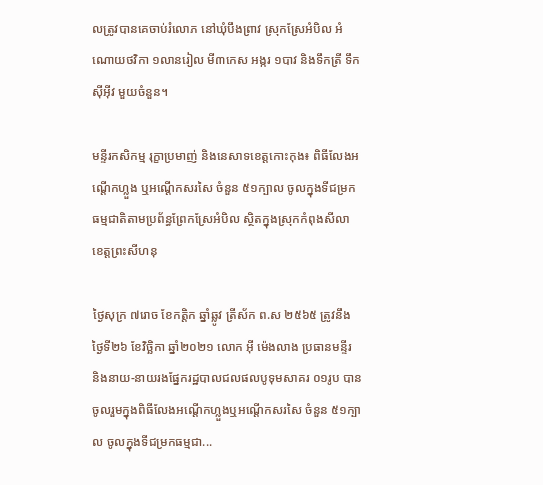លត្រូវបានគេចាប់រំលោភ នៅឃុំបឹងព្រាវ ស្រុកស្រែអំបិល អំណោយថវិកា ១លានរៀល មី៣កេស អង្ករ ១បាវ និងទឹកត្រី ទឹកស៊ីអ៊ីវ មួយចំនួន។

មន្ទីរកសិកម្ម រុក្ខាប្រមាញ់ និងនេសាទខេត្តកោះកុង៖ ពិធីលែងអណ្តើកហ្លួង ឬអណ្តើកសរសៃ ចំនួន ៥១ក្បាល ចូលក្នុងទីជម្រកធម្មជាតិតាមប្រព័ន្ធព្រែកស្រែអំបិល ស្ថិតក្នុងស្រុកកំពុងសីលា ខេត្តព្រះសីហនុ

ថ្ងៃសុក្រ ៧រោច ខែកត្តិក ឆ្នាំឆ្លូវ ត្រីស័ក ព.ស ២៥៦៥ ត្រូវនឹងថ្ងៃទី២៦ ខែវិច្ឆិកា ឆ្នាំ២០២១ លោក អុី ម៉េងលាង ប្រធានមន្ទីរ និងនាយ-នាយរងផ្នែករដ្ឋបាលជលផលបូទុមសាគរ ០១រូប បានចូលរួមក្នុងពិធីលែងអណ្តើកហ្លួងឬអណ្តើកសរសៃ ចំនួន ៥១ក្បាល ចូលក្នុងទីជម្រកធម្មជា...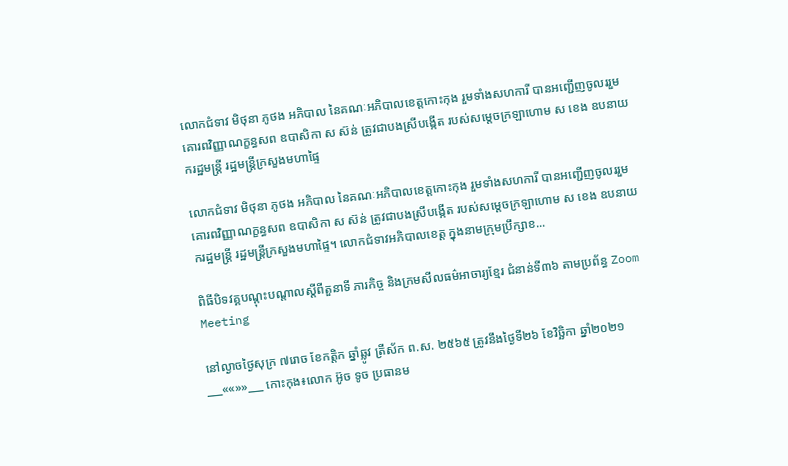លោកជំទាវ មិថុនា ភូថង អភិបាល នៃគណៈអភិបាលខេត្តកោះកុង រួមទាំងសហការី បានអញ្ជើញចូលររួមគោរពវិញ្ញាណក្ខន្ធសព ឧបាសិកា ស ស៊ន់ ត្រូវជាបងស្រីបង្កើត របស់សម្តេចក្រឡាហោម ស ខេង ឧបនាយករដ្ឋមន្ត្រី រដ្ឋមន្ត្រីក្រសួងមហាផ្ទៃ

លោកជំទាវ មិថុនា ភូថង អភិបាល នៃគណៈអភិបាលខេត្តកោះកុង រួមទាំងសហការី បានអញ្ជើញចូលររួមគោរពវិញ្ញាណក្ខន្ធសព ឧបាសិកា ស ស៊ន់ ត្រូវជាបងស្រីបង្កើត របស់សម្តេចក្រឡាហោម ស ខេង ឧបនាយករដ្ឋមន្ត្រី រដ្ឋមន្ត្រីក្រសួងមហាផ្ទៃ។ លោកជំទាវអភិបាលខេត្ត ក្នុងនាមក្រុមប្រឹក្សាខ...

ពិធីបិទវគ្គបណ្តុះបណ្តាលស្តីពីតួនាទី ភារកិច្ច និងក្រមសីលធម៌អាចារ្យខ្មែរ ជំនាន់ទី៣៦ តាមប្រព័ន្ធ Zoom Meeting

នៅល្ងាចថ្ងៃសុក្រ ៧រោច ខែកត្តិក ឆ្នាំឆ្លូវ ត្រីស័ក ព.ស. ២៥៦៥ ត្រូវនឹងថ្ងៃទី២៦ ខែវិច្ឆិកា ឆ្នាំ២០២១ ___««»»___ កោះកុង៖លោក អ៊ូច ទូច ប្រធានម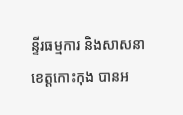ន្ទីរធម្មការ និងសាសនាខេត្តកោះកុង បានអ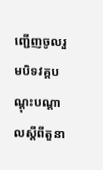ញ្ជើញចូលរួមបិទវគ្គបណ្តុះបណ្តាលស្តីពីតួនា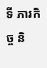ទី ភារកិច្ច និ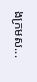ងក្រមស...